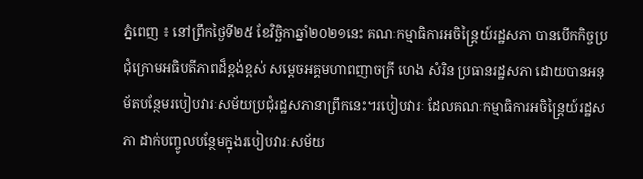ភ្នំពេញ ៖ នៅព្រឹកថ្ងៃទី២៥ ខែវិច្ឆិកាឆ្នាំ២០២១នេះ គណៈកម្មាធិការអចិន្ត្រៃយ៍រដ្ឋសភា បានបើកកិច្ចប្រជុំក្រោមអធិបតីភាពដ៏ខ្ពង់ខ្ពស់ សម្ដេចអគ្គមហាពញាចក្រី ហេង សំរិន ប្រធានរដ្ឋសភា ដោយបានអនុម័តបន្ថែមរបៀបវារៈសម័យប្រជុំរដ្ឋសភានាព្រឹកនេះ។របៀបវារៈ ដែលគណៈកម្មាធិការអចិន្រ្តៃយ៍រដ្ឋសភា ដាក់បញ្ចូលបន្ថែមក្នុងរបៀបវារៈសម័យ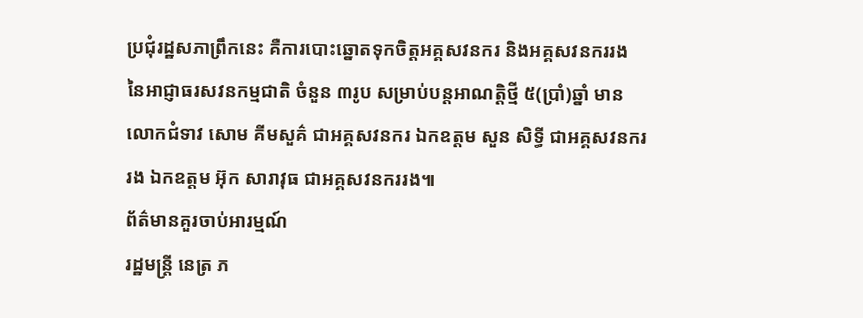ប្រជុំរដ្ឋសភាព្រឹកនេះ គឺការបោះឆ្នោតទុកចិត្តអគ្គសវនករ និងអគ្គសវនកររង នៃអាជ្ញាធរសវនកម្មជាតិ ចំនួន ៣រូប សម្រាប់បន្តអាណត្តិថ្មី ៥(ប្រាំ)ឆ្នាំ មាន លោកជំទាវ សោម គីមសួគ៌ ជាអគ្គសវនករ ឯកឧត្តម សួន សិទ្ធី ជាអគ្គសវនកររង ឯកឧត្តម អ៊ុក សារាវុធ ជាអគ្គសវនកររង៕
ព័ត៌មានគួរចាប់អារម្មណ៍
រដ្ឋមន្ត្រី នេត្រ ភ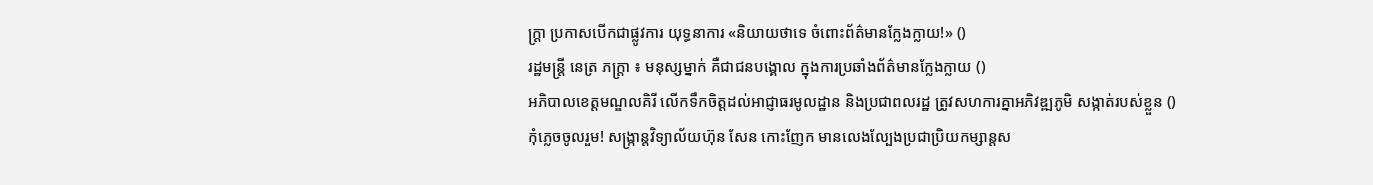ក្ត្រា ប្រកាសបើកជាផ្លូវការ យុទ្ធនាការ «និយាយថាទេ ចំពោះព័ត៌មានក្លែងក្លាយ!» ()
រដ្ឋមន្ត្រី នេត្រ ភក្ត្រា ៖ មនុស្សម្នាក់ គឺជាជនបង្គោល ក្នុងការប្រឆាំងព័ត៌មានក្លែងក្លាយ ()
អភិបាលខេត្តមណ្ឌលគិរី លើកទឹកចិត្តដល់អាជ្ញាធរមូលដ្ឋាន និងប្រជាពលរដ្ឋ ត្រូវសហការគ្នាអភិវឌ្ឍភូមិ សង្កាត់របស់ខ្លួន ()
កុំភ្លេចចូលរួម! សង្ក្រាន្តវិទ្យាល័យហ៊ុន សែន កោះញែក មានលេងល្បែងប្រជាប្រិយកម្សាន្តស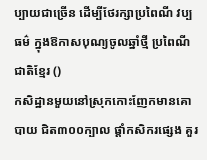ប្បាយជាច្រើន ដើម្បីថែរក្សាប្រពៃណី វប្បធម៌ ក្នុងឱកាសបុណ្យចូលឆ្នាំថ្មី ប្រពៃណីជាតិខ្មែរ ()
កសិដ្ឋានមួយនៅស្រុកកោះញែកមានគោបាយ ជិត៣០០ក្បាល ផ្ដាំកសិករផ្សេង គួរ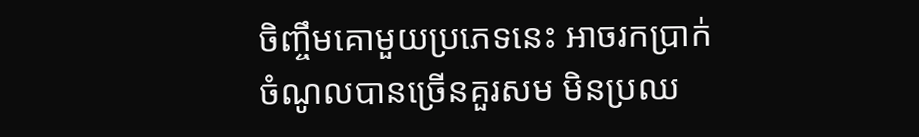ចិញ្ចឹមគោមួយប្រភេទនេះ អាចរកប្រាក់ចំណូលបានច្រើនគួរសម មិនប្រឈ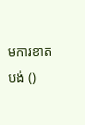មការខាតបង់ ()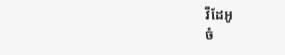វីដែអូ
ចំ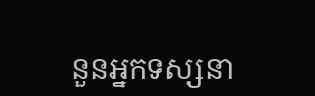នួនអ្នកទស្សនា